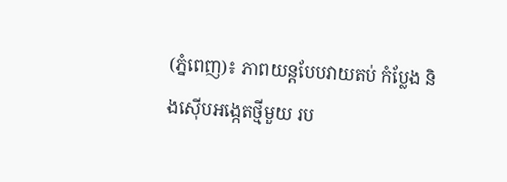(ភ្នំពេញ)៖ ភាពយន្តបែបវាយតប់ កំប្លែង និងស៊ើបអង្កេតថ្មីមួយ រប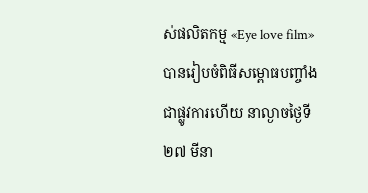ស់ផលិតកម្ម «Eye love film» បានរៀបចំពិធីសម្ពោធបញ្ចាំង ជាផ្លូវការហើយ នាល្ងាចថ្ងៃទី២៧ មីនា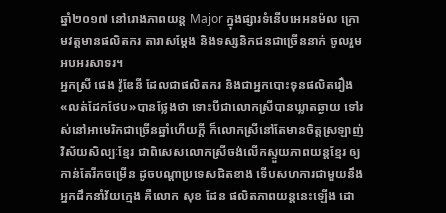ឆ្នាំ២០១៧ នៅរោងភាពយន្ត Major ក្នុងផ្សារទំនើបអេអនម៉ល ក្រោមវត្តមានផលិតករ តារាសម្ដែង និងទស្សនិកជនជាច្រើននាក់ ចូលរួមអបអរសាទរ។
អ្នកស្រី ផេង វ៉ូឌែនី ដែលជាផលិតករ និងជាអ្នកបោះទុនផលិតរឿង «លត់ដែកថែប»បានថ្លែងថា ទោះបីជាលោកស្រីបានឃ្លាតឆ្ងាយ ទៅរស់នៅអាមេរិកជាច្រើនឆ្នាំហើយក្ដី ក៏លោកស្រីនៅតែមានចិត្តស្រឡាញ់ វិស័យសិល្បៈខ្មែរ ជាពិសេសលោកស្រីចង់លើកស្ទួយភាពយន្តខ្មែរ ឲ្យកាន់តែរីកចម្រើន ដូចបណ្ដាប្រទេសជិតខាង ទើបសហការជាមួយនឹង អ្នកដឹកនាំវ័យក្មេង គឺលោក សុខ ដែន ផលិតភាពយន្តនេះឡើង ដោ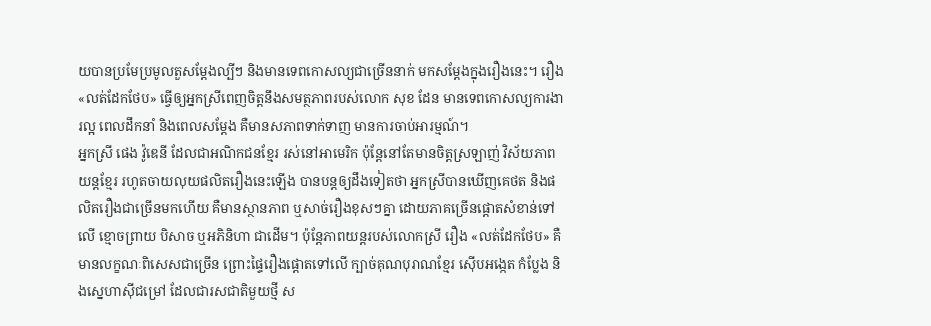យបានប្រមែប្រមូលតួសម្ដែងល្បីៗ និងមានទេពកោសល្យជាច្រើននាក់ មកសម្ដែងក្នុងរឿងនេះ។ រឿង «លត់ដែកថែប» ធ្វើឲ្យអ្នកស្រីពេញចិត្តនឹងសមត្ថភាពរបស់លោក សុខ ដែន មានទេពកោសល្យការងារល្អ ពេលដឹកនាំ និងពេលសម្តែង គឺមានសភាពទាក់ទាញ មានការចាប់អារម្មណ៍។
អ្នកស្រី ផេង វ៉ូឌេនី ដែលជាអណិកជនខ្មែរ រស់នៅអាមេរិក ប៉ុន្តែនៅតែមានចិត្តស្រឡាញ់ វិស័យភាពយន្តខ្មែរ រហូតចាយលុយផលិតរឿងនេះឡើង បានបន្តឲ្យដឹងទៀតថា អ្នកស្រីបានឃើញគេថត និងផលិតរឿងជាច្រើនមកហើយ គឺមានស្ថានភាព ឬសាច់រឿងខុសៗគ្នា ដោយភាគច្រើនផ្ដោតសំខាន់ទៅលើ ខ្មោចព្រាយ បិសាច ឬអភិនិហា ជាដើម។ ប៉ុន្តែភាពយន្តរបស់លោកស្រី រឿង «លត់ដែកថែប» គឺមានលក្ខណៈពិសេសជាច្រើន ព្រោះផ្ទៃរឿងផ្ដោតទៅលើ ក្បាច់គុណបុរាណខ្មែរ ស៊ើបអង្កេត កំប្លែង និងស្នេហាស៊ីជម្រៅ ដែលជារសជាតិមួយថ្មី ស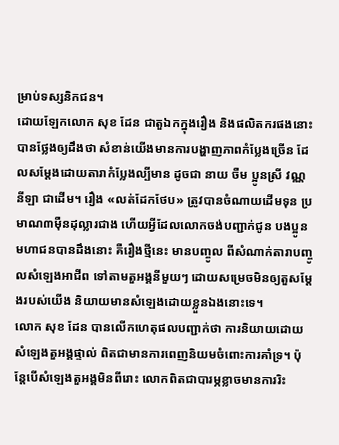ម្រាប់ទស្សនិកជន។
ដោយឡែកលោក សុខ ដែន ជាតួឯកក្នុងរឿង និងផលិតករផងនោះ បានថ្លែងឲ្យដឹងថា សំខាន់យើងមានការបង្ហាញភាពកំប្លែងច្រើន ដែលសម្តែងដោយតារាកំប្លែងល្បីមាន ដូចជា នាយ ចឺម ប្អូនស្រី វណ្ណ នីឡា ជាដើម។ រឿង «លត់ដែកថែប» ត្រូវបានចំណាយដើមទុន ប្រមាណ៣ម៉ឺនដុល្លារជាង ហើយអ្វីដែលលោកចង់បញ្ជាក់ជូន បងប្អូនមហាជនបានដឹងនោះ គឺរឿងថ្មីនេះ មានបញ្ចូល ពីសំណាក់តារាបញ្ចូលសំឡេងអាជីព ទៅតាមតួអង្គនីមួយៗ ដោយសម្រេចមិនឲ្យតួសម្តែងរបស់យើង និយាយមានសំឡេងដោយខ្លួនឯងនោះទេ។
លោក សុខ ដែន បានលើកហេតុផលបញ្ជាក់ថា ការនិយាយដោយសំឡេងតួអង្គផ្ទាល់ ពិតជាមានការពេញនិយមចំពោះការគាំទ្រ។ ប៉ុន្តែបើសំឡេងតួអង្គមិនពីរោះ លោកពិតជាបារម្ភខ្លាចមានការរិះ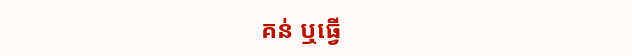គន់ ឬធ្វើ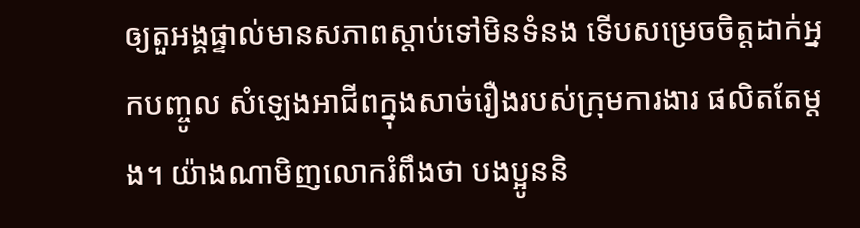ឲ្យតួអង្គផ្ទាល់មានសភាពស្តាប់ទៅមិនទំនង ទើបសម្រេចចិត្តដាក់អ្នកបញ្ចូល សំឡេងអាជីពក្នុងសាច់រឿងរបស់ក្រុមការងារ ផលិតតែម្តង។ យ៉ាងណាមិញលោករំពឹងថា បងប្អូននិ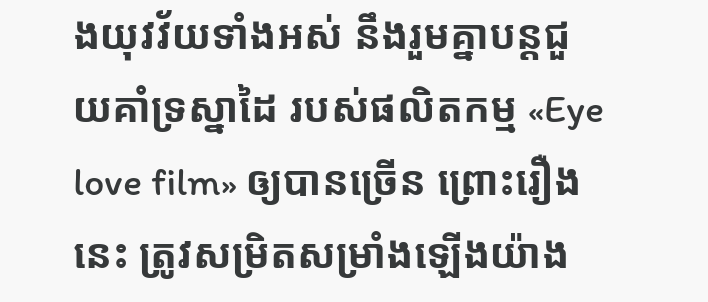ងយុវវ័យទាំងអស់ នឹងរួមគ្នាបន្តជួយគាំទ្រស្នាដៃ របស់ផលិតកម្ម «Eye love film» ឲ្យបានច្រើន ព្រោះរឿងនេះ ត្រូវសម្រិតសម្រាំងឡើងយ៉ាង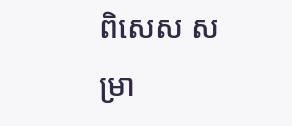ពិសេស សម្រា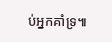ប់អ្នកគាំទ្រ៕